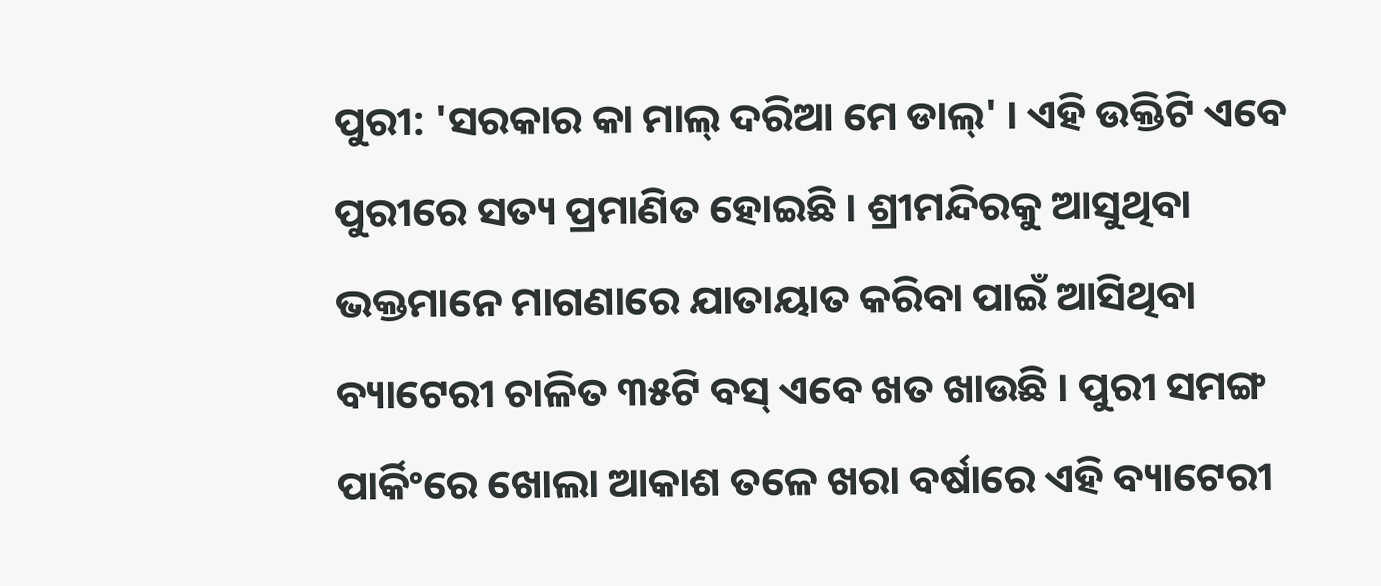ପୁରୀ: 'ସରକାର କା ମାଲ୍ ଦରିଆ ମେ ଡାଲ୍' । ଏହି ଉକ୍ତିଟି ଏବେ ପୁରୀରେ ସତ୍ୟ ପ୍ରମାଣିତ ହୋଇଛି । ଶ୍ରୀମନ୍ଦିରକୁ ଆସୁଥିବା ଭକ୍ତମାନେ ମାଗଣାରେ ଯାତାୟାତ କରିବା ପାଇଁ ଆସିଥିବା ବ୍ୟାଟେରୀ ଚାଳିତ ୩୫ଟି ବସ୍ ଏବେ ଖତ ଖାଉଛି । ପୁରୀ ସମଙ୍ଗ ପାର୍କିଂରେ ଖୋଲା ଆକାଶ ତଳେ ଖରା ବର୍ଷାରେ ଏହି ବ୍ୟାଟେରୀ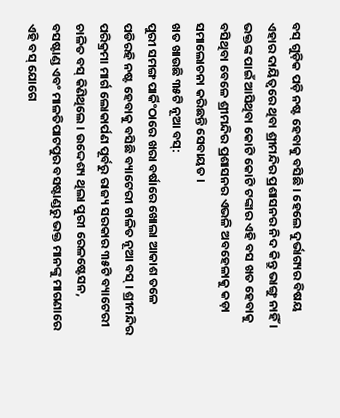ବସ୍ ଗୁଡ଼ିକ ପଡ଼ି ନଷ୍ଟ ହେବାକୁ ବସିଛି । ହେଲେ ଦୁର୍ଭାଗ୍ୟର ବିଷୟ ଏହାର ଦାୟିତ୍ବରେ ଥିବା ଶ୍ରୀମନ୍ଦିର ପ୍ରଶାସନର ନିଦ କିନ୍ତୁ ଭାଙ୍ଗୁ ନାହିଁ । ଭକ୍ତଙ୍କ ପାଇଁ ଆସିଥିବା କୋଟି କୋଟି ଟଙ୍କାର ଏହି ବସ ଖତ ହେବାକୁ ବସିଥିବା ବେଳେ ଶ୍ରୀମନ୍ଦିର ପ୍ରଶାସନର ଏଭଳି ଅବହେଳାକୁ କଡ଼ା ସମାଲୋଚନା କରିଛନ୍ତି ସେବାୟତ ।
ଖତ ଖାଉଛି ୩୫ଟି ନୂଆ ବସ୍:
ପୁରୀ ସମଙ୍ଗ ପାର୍କିଂଠାରେ ଖରା ବର୍ଷାରେ ଖୋଲା ଆକାଶ ତଳେ ପଡିରହି ନଷ୍ଟ ହେବାକୁ ବସିଛି ବ୍ୟାଟେରୀ ଚାଳିତ ନୂଆ ବସ୍ । ଶ୍ରୀମନ୍ଦିର ପରିକ୍ରମା ମାର୍ଗ ଲୋକାର୍ପଣ ପୂର୍ବରୁ ରାଜ୍ୟ ସରକାର ୩୫ଟି ବ୍ୟାଟେରୀ ଚାଳିତ ବସ୍ କିଣିଥିଲେ । ଉଦ୍ଦେଶ୍ୟ ଥିଲା ପୁରୀ ରେଳଷ୍ଟେସନ, ବସଷ୍ଟାଣ୍ଡ ଏବଂ ମାଳତିପାଟପୁର ବସଷ୍ଟାଣ୍ଡରୁ ଭକ୍ତ ମାନଙ୍କୁ ମାଗଣାରେ ଏହି ବସ୍ ଯୋଗେ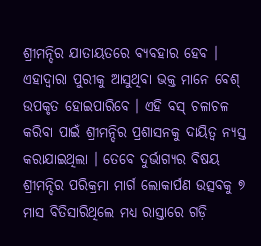ଶ୍ରୀମନ୍ଦିର ଯାତାୟତରେ ବ୍ୟବହାର ହେବ । ଏହାଦ୍ବାରା ପୁରୀକୁ ଆସୁଥିବା ଭକ୍ତ ମାନେ ବେଶ୍ ଉପକୃତ ହୋଇପାରିବେ । ଏହି ବସ୍ ଚଳାଚଳ କରିବା ପାଇଁ ଶ୍ରୀମନ୍ଦିର ପ୍ରଶାସନକୁ ଦାୟିତ୍ଵ ନ୍ୟସ୍ତ କରାଯାଇଥିଲା । ତେବେ ଦୁର୍ଭାଗ୍ୟର ବିଷୟ ଶ୍ରୀମନ୍ଦିର ପରିକ୍ରମା ମାର୍ଗ ଲୋକାର୍ପଣ ଉତ୍ସବକୁ ୭ ମାସ ବିତିସାରିଥିଲେ ମଧ୍ୟ ରାସ୍ତାରେ ଗଡ଼ି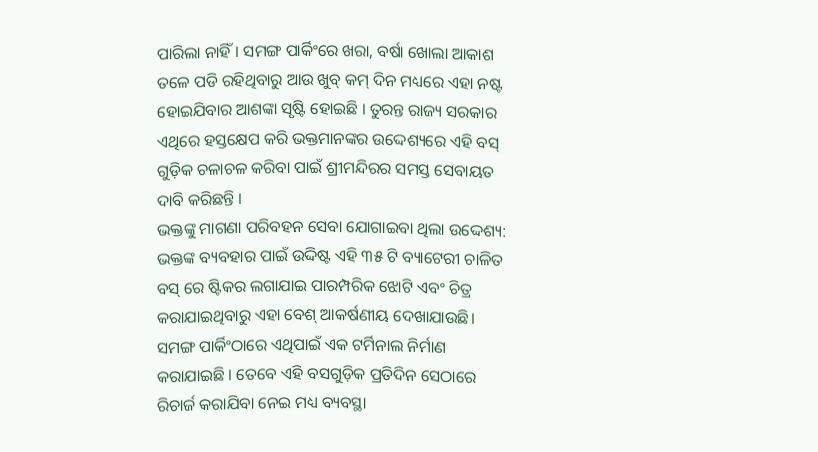ପାରିଲା ନାହିଁ । ସମଙ୍ଗ ପାର୍କିଂରେ ଖରା, ବର୍ଷା ଖୋଲା ଆକାଶ ତଳେ ପଡି ରହିଥିବାରୁ ଆଉ ଖୁବ୍ କମ୍ ଦିନ ମଧ୍ୟରେ ଏହା ନଷ୍ଟ ହୋଇଯିବାର ଆଶଙ୍କା ସୃଷ୍ଟି ହୋଇଛି । ତୁରନ୍ତ ରାଜ୍ୟ ସରକାର ଏଥିରେ ହସ୍ତକ୍ଷେପ କରି ଭକ୍ତମାନଙ୍କର ଉଦ୍ଦେଶ୍ୟରେ ଏହି ବସ୍ ଗୁଡ଼ିକ ଚଳାଚଳ କରିବା ପାଇଁ ଶ୍ରୀମନ୍ଦିରର ସମସ୍ତ ସେବାୟତ ଦାବି କରିଛନ୍ତି ।
ଭକ୍ତଙ୍କୁ ମାଗଣା ପରିବହନ ସେବା ଯୋଗାଇବା ଥିଲା ଉଦ୍ଦେଶ୍ୟ:
ଭକ୍ତଙ୍କ ବ୍ୟବହାର ପାଇଁ ଉଦ୍ଦିଷ୍ଟ ଏହି ୩୫ ଟି ବ୍ୟାଟେରୀ ଚାଳିତ ବସ୍ ରେ ଷ୍ଟିକର ଲଗାଯାଇ ପାରମ୍ପରିକ ଝୋଟି ଏବଂ ଚିତ୍ର କରାଯାଇଥିବାରୁ ଏହା ବେଶ୍ ଆକର୍ଷଣୀୟ ଦେଖାଯାଉଛି। ସମଙ୍ଗ ପାର୍କିଂଠାରେ ଏଥିପାଇଁ ଏକ ଟର୍ମିନାଲ ନିର୍ମାଣ କରାଯାଇଛି । ତେବେ ଏହି ବସଗୁଡ଼ିକ ପ୍ରତିଦିନ ସେଠାରେ ରିଚାର୍ଜ କରାଯିବା ନେଇ ମଧ୍ୟ ବ୍ୟବସ୍ଥା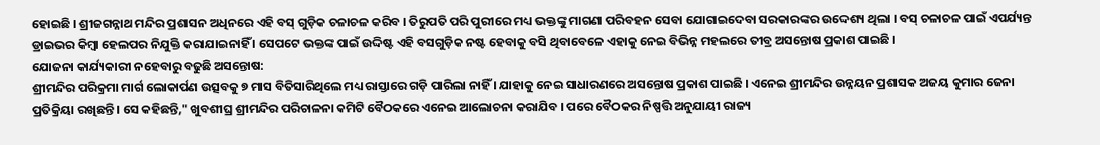ହୋଇଛି । ଶ୍ରୀଜଗନ୍ନାଥ ମନ୍ଦିର ପ୍ରଶାସନ ଅଧିନରେ ଏହି ବସ୍ ଗୁଡ଼ିକ ଚଳାଚଳ କରିବ । ତିରୁପତି ପରି ପୁରୀରେ ମଧ୍ୟ ଭକ୍ତଙ୍କୁ ମାଗଣା ପରିବହନ ସେବା ଯୋଗାଇଦେବା ସରକାରଙ୍କର ଉଦ୍ଦେଶ୍ୟ ଥିଲା । ବସ୍ ଚଳାଚଳ ପାଇଁ ଏପର୍ଯ୍ୟନ୍ତ ଡ୍ରାଇଭର କିମ୍ବା ହେଲପର ନିଯୁକ୍ତି କରାଯାଇନାହିଁ । ସେପଟେ ଭକ୍ତଙ୍କ ପାଇଁ ଉଦ୍ଦିଷ୍ଟ ଏହି ବସଗୁଡ଼ିକ ନଷ୍ଟ ହେବାକୁ ବସି ଥିବାବେଳେ ଏହାକୁ ନେଇ ବିଭିନ୍ନ ମହଲରେ ତୀବ୍ର ଅସନ୍ତୋଷ ପ୍ରକାଶ ପାଇଛି ।
ଯୋଜନା କାର୍ଯ୍ୟକାରୀ ନହେବାରୁ ବଢୁଛି ଅସନ୍ତୋଷ:
ଶ୍ରୀମନ୍ଦିର ପରିକ୍ରମା ମାର୍ଗ ଲୋକାର୍ପଣ ଉତ୍ସବକୁ ୭ ମାସ ବିତିସାରିଥିଲେ ମଧ୍ୟ ରାସ୍ତାରେ ଗଡ଼ି ପାରିଲା ନାହିଁ । ଯାହାକୁ ନେଇ ସାଧାରଣରେ ଅସନ୍ତୋଷ ପ୍ରକାଶ ପାଇଛି । ଏନେଇ ଶ୍ରୀମନ୍ଦିର ଉନ୍ନୟନ ପ୍ରଶାସକ ଅଜୟ କୁମାର ଜେନା ପ୍ରତିକ୍ରିୟା ରଖିଛନ୍ତି । ସେ କହିଛନ୍ତି," ଖୁବଶୀଘ୍ର ଶ୍ରୀମନ୍ଦିର ପରିଚାଳନା କମିଟି ବୈଠକରେ ଏନେଇ ଆଲୋଚନା କରାଯିବ । ପରେ ବୈଠକର ନିଷ୍ପତ୍ତି ଅନୁଯାୟୀ ରାଜ୍ୟ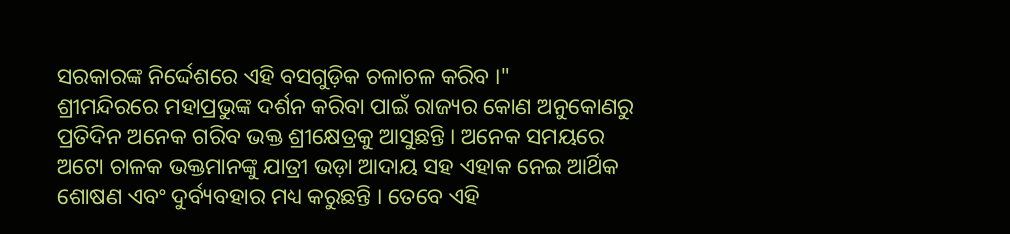ସରକାରଙ୍କ ନିର୍ଦ୍ଦେଶରେ ଏହି ବସଗୁଡ଼ିକ ଚଳାଚଳ କରିବ ।"
ଶ୍ରୀମନ୍ଦିରରେ ମହାପ୍ରଭୁଙ୍କ ଦର୍ଶନ କରିବା ପାଇଁ ରାଜ୍ୟର କୋଣ ଅନୁକୋଣରୁ ପ୍ରତିଦିନ ଅନେକ ଗରିବ ଭକ୍ତ ଶ୍ରୀକ୍ଷେତ୍ରକୁ ଆସୁଛନ୍ତି । ଅନେକ ସମୟରେ ଅଟୋ ଚାଳକ ଭକ୍ତମାନଙ୍କୁ ଯାତ୍ରୀ ଭଡ଼ା ଆଦାୟ ସହ ଏହାକ ନେଇ ଆର୍ଥିକ ଶୋଷଣ ଏବଂ ଦୁର୍ବ୍ୟବହାର ମଧ୍ୟ କରୁଛନ୍ତି । ତେବେ ଏହି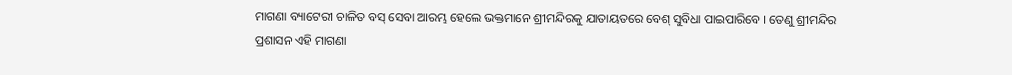ମାଗଣା ବ୍ୟାଟେରୀ ଚାଳିତ ବସ୍ ସେବା ଆରମ୍ଭ ହେଲେ ଭକ୍ତମାନେ ଶ୍ରୀମନ୍ଦିରକୁ ଯାତାୟତରେ ବେଶ୍ ସୁବିଧା ପାଇପାରିବେ । ତେଣୁ ଶ୍ରୀମନ୍ଦିର ପ୍ରଶାସନ ଏହି ମାଗଣା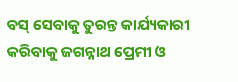ବସ୍ ସେବାକୁ ତୁରନ୍ତ କାର୍ଯ୍ୟକାରୀ କରିବାକୁ ଜଗନ୍ନାଥ ପ୍ରେମୀ ଓ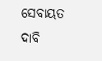ସେବାୟତ ଦାବି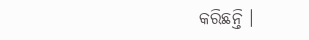କରିଛନ୍ତି ।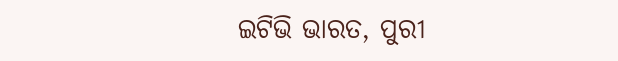ଇଟିଭି ଭାରତ, ପୁରୀ